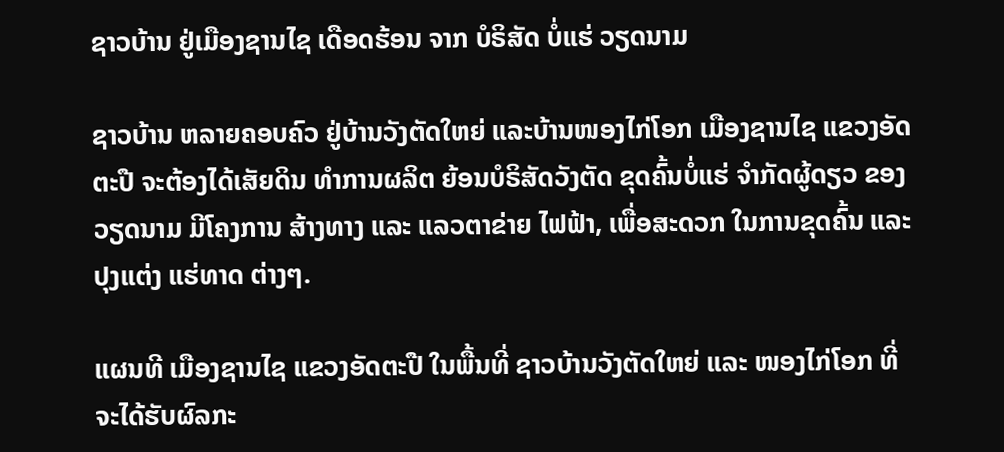ຊາວບ້ານ ຢູ່ເມືອງຊານໄຊ ເດືອດຮ້ອນ ຈາກ ບໍຣິສັດ ບໍ່ແຮ່ ວຽດນາມ

ຊາວບ້ານ ຫລາຍຄອບຄົວ ຢູ່ບ້ານວັງຕັດໃຫຍ່ ແລະບ້ານໜອງໄກ່ໂອກ ເມືອງຊານໄຊ ແຂວງອັດຕະປື ຈະຕ້ອງໄດ້ເສັຍດິນ ທໍາການຜລິຕ ຍ້ອນບໍຣິສັດວັງຕັດ ຂຸດຄົ້ນບໍ່ແຮ່ ຈໍາກັດຜູ້ດຽວ ຂອງວຽດນາມ ມີໂຄງການ ສ້າງທາງ ແລະ ແລວຕາຂ່າຍ ໄຟຟ້າ, ເພື່ອສະດວກ ໃນການຂຸດຄົ້ນ ແລະປຸງແຕ່ງ ແຮ່ທາດ ຕ່າງໆ.

ແຜນທີ ເມືອງຊານໄຊ ແຂວງອັດຕະປື ໃນພື້ນທີ່ ຊາວບ້ານວັງຕັດໃຫຍ່ ແລະ ໜອງໄກ່ໂອກ ທີ່ຈະໄດ້ຮັບຜົລກະ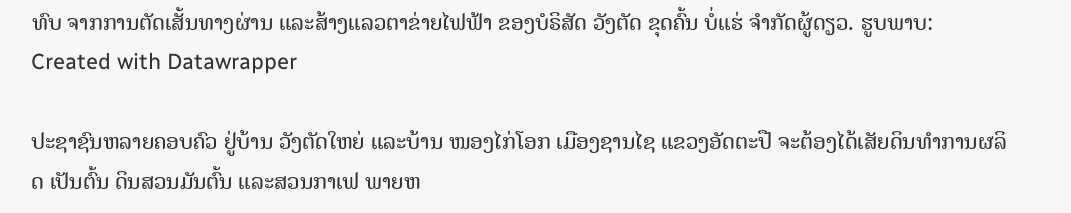ທົບ ຈາກການຕັດເສັ້ນທາງຜ່ານ ແລະສ້າງແລວຕາຂ່າຍໄຟຟ້າ ຂອງບໍຣິສັດ ວັງຕັດ ຂຸດຄົ້ນ ບໍ່ແຮ່ ຈຳກັດຜູ້ດຽວ. ຮູບພາບ: Created with Datawrapper

ປະຊາຊົນຫລາຍຄອບຄົວ ຢູ່ບ້ານ ວັງຕັດໃຫຍ່ ແລະບ້ານ ໜອງໄກ່ໂອກ ເມືອງຊານໄຊ ແຂວງອັດຕະປື ຈະຕ້ອງໄດ້ເສັຍດິນທໍາການຜລິດ ເປັນຕົ້ນ ດິນສວນມັນຕົ້ນ ແລະສວນກາເຟ ພາຍຫ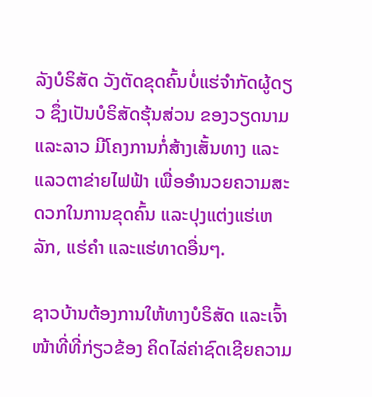ລັງບໍຣິສັດ ວັງຕັດຂຸດຄົ້ນບໍ່ແຮ່ຈໍາກັດຜູ້ດຽວ ຊຶ່ງເປັນບໍຣິສັດຮຸ້ນສ່ວນ ຂອງວຽດນາມ ແລະລາວ ມີໂຄງການກໍ່ສ້າງເສັ້ນທາງ ແລະແລວຕາຂ່າຍໄຟຟ້າ ເພື່ອອໍານວຍຄວາມສະດວກໃນການຂຸດຄົ້ນ ແລະປຸງແຕ່ງແຮ່ເຫລັກ, ແຮ່ຄໍາ ແລະແຮ່ທາດອື່ນໆ.

ຊາວບ້ານຕ້ອງການໃຫ້ທາງບໍຣິສັດ ແລະເຈົ້າໜ້າທີ່ທີ່ກ່ຽວຂ້ອງ ຄິດໄລ່ຄ່າຊົດເຊີຍຄວາມ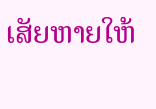ເສັຍຫາຍໃຫ້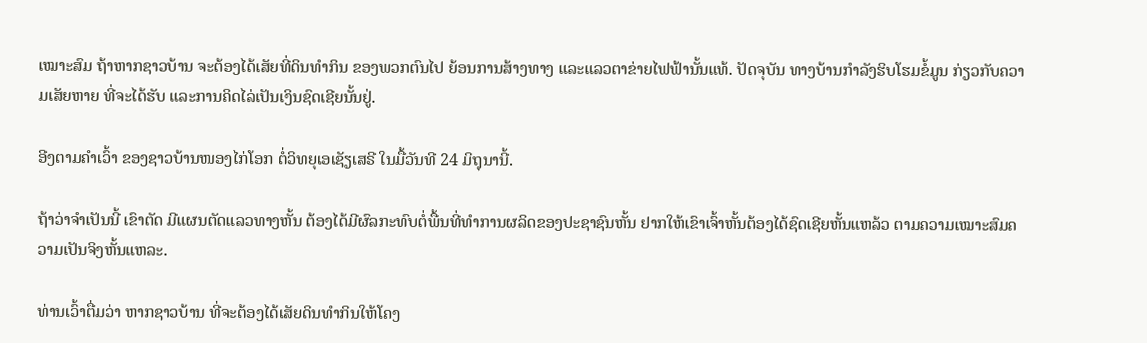ເໝາະສົມ ຖ້າຫາກຊາວບ້ານ ຈະຕ້ອງໄດ້ເສັຍທີ່ດິນທໍາກິນ ຂອງພວກຕົນໄປ ຍ້ອນການສ້າງທາງ ແລະແລວຕາຂ່າຍໄຟຟ້ານັ້ນແທ້. ປັດຈຸບັນ ທາງບ້ານກໍາລັງຮິບໂຮມຂໍ້ມູນ ກ່ຽວກັບຄວາມເສັຍຫາຍ ທີ່ຈະໄດ້ຮັບ ແລະການຄິດໄລ່ເປັນເງິນຊົດເຊີຍນັ້ນຢູ່.

ອີງຕາມຄໍາເວົ້າ ຂອງຊາວບ້ານໜອງໄກ່ໂອກ ຕໍ່ວິທຍຸເອເຊັຽເສຣີ ໃນມື້ວັນທີ 24 ມິຖຸນານີ້.

ຖ້າວ່າຈໍາເປັນນີ້ ເຂົາຕັດ ມີແຜນຕັດແລວທາງຫັ້ນ ຕ້ອງໄດ້ມີຜົລກະທົບຕໍ່ພື້ນທີ່ທໍາການຜລິດຂອງປະຊາຊົນຫັ້ນ ຢາກໃຫ້ເຂົາເຈົ້າຫັ້ນຕ້ອງໄດ້ຊົດເຊີຍຫັ້ນແຫລ້ວ ຕາມຄວາມເໝາະສົມຄວາມເປັນຈິງຫັ້ນແຫລະ.

ທ່ານເວົ້າຕື່ມວ່າ ຫາກຊາວບ້ານ ທີ່ຈະຕ້ອງໄດ້ເສັຍດິນທໍາກິນໃຫ້ໂຄງ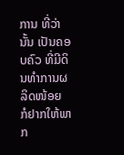ການ ທີ່ວ່ານັ້ນ ເປັນຄອບຄົວ ທີ່ມີດິນທໍາການຜລິດໜ້ອຍ ກໍຢາກໃຫ້ພາກ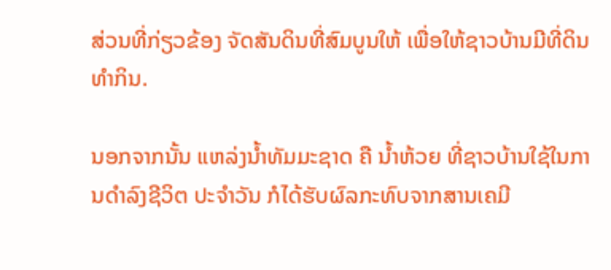ສ່ວນທີ່ກ່ຽວຂ້ອງ ຈັດສັນດິນທີ່ສົມບູນໃຫ້ ເພື່ອໃຫ້ຊາວບ້ານມີທີ່ດິນທໍາກິນ.

ນອກຈາກນັ້ນ ແຫລ່ງນໍ້າທັມມະຊາດ ຄື ນໍ້າຫ້ວຍ ທີ່ຊາວບ້ານໃຊ້ໃນການດໍາລົງຊີວິຕ ປະຈໍາວັນ ກໍໄດ້ຮັບຜົລກະທົບຈາກສານເຄມີ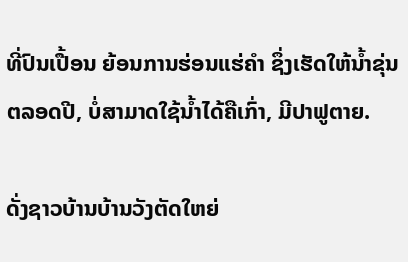ທີ່ປົນເປື້ອນ ຍ້ອນການຮ່ອນແຮ່ຄໍາ ຊຶ່ງເຮັດໃຫ້ນໍ້າຂຸ່ນຕລອດປີ, ບໍ່ສາມາດໃຊ້ນໍ້າໄດ້ຄືເກົ່າ, ມີປາຟູຕາຍ.

ດັ່ງຊາວບ້ານບ້ານວັງຕັດໃຫຍ່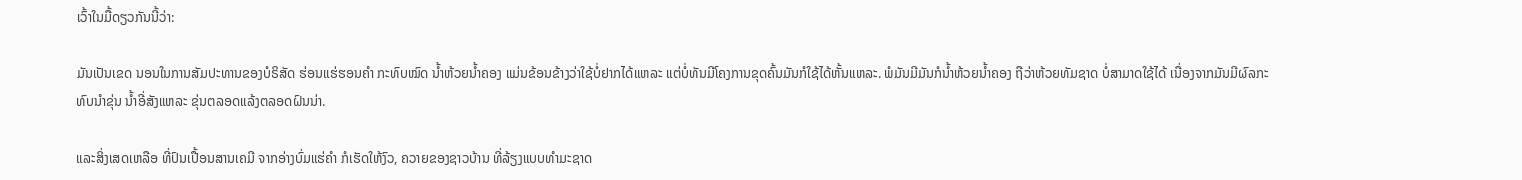ເວົ້າໃນມື້ດຽວກັນນີ້ວ່າ:

ມັນເປັນເຂດ ນອນໃນການສັມປະທານຂອງບໍຣິສັດ ຮ່ອນແຮ່ຮອນຄໍາ ກະທົບໝົດ ນໍ້າຫ້ວຍນໍ້າຄອງ ແມ່ນຂ້ອນຂ້າງວ່າໃຊ້ບໍ່ຢາກໄດ້ແຫລະ ແຕ່ບໍ່ທັນມີໂຄງການຂຸດຄົ້ນມັນກໍໃຊ້ໄດ້ຫັ້ນແຫລະ. ພໍມັນມີມັນກໍນໍ້າຫ້ວຍນໍ້າຄອງ ຖືວ່າຫ້ວຍທັມຊາດ ບໍ່ສາມາດໃຊ້ໄດ້ ເນື່ອງຈາກມັນມີຜົລກະທົບນໍາຂຸ່ນ ນໍ້າອີ່ສັງແຫລະ ຂຸ່ນຕລອດແລ້ງຕລອດຝົນນ່າ.

ແລະສິ່ງເສດເຫລືອ ທີ່ປົນເປື້ອນສານເຄມີ ຈາກອ່າງບົ່ມແຮ່ຄໍາ ກໍເຮັດໃຫ້ງົວ, ຄວາຍຂອງຊາວບ້ານ ທີ່ລ້ຽງແບບທໍາມະຊາດ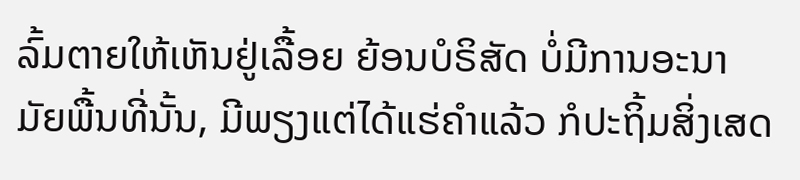ລົ້ມຕາຍໃຫ້ເຫັນຢູ່ເລື້ອຍ ຍ້ອນບໍຣິສັດ ບໍ່ມີການອະນາມັຍພື້ນທີ່ນັ້ນ, ມີພຽງແຕ່ໄດ້ແຮ່ຄໍາແລ້ວ ກໍປະຖິ້ມສິ່ງເສດ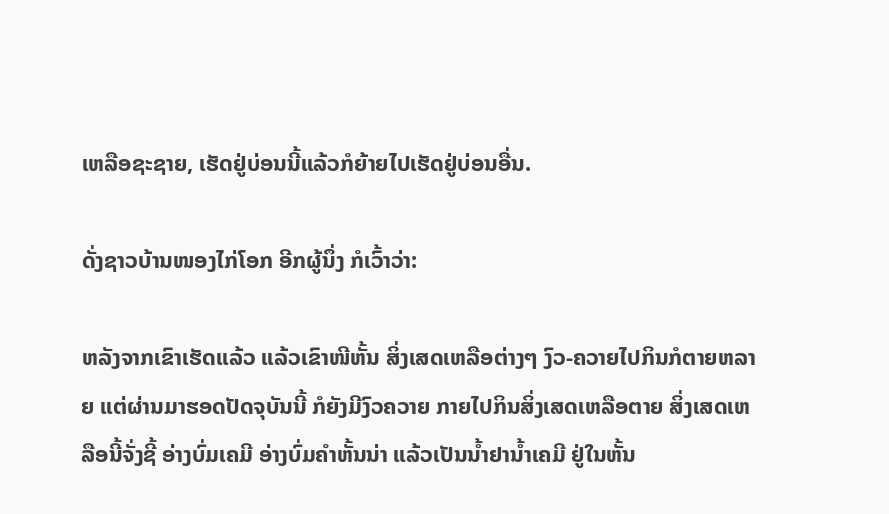ເຫລືອຊະຊາຍ, ເຮັດຢູ່ບ່ອນນີ້ແລ້ວກໍຍ້າຍໄປເຮັດຢູ່ບ່ອນອື່ນ.

ດັ່ງຊາວບ້ານໜອງໄກ່ໂອກ ອີກຜູ້ນຶ່ງ ກໍເວົ້າວ່າ:

ຫລັງຈາກເຂົາເຮັດແລ້ວ ແລ້ວເຂົາໜີຫັ້ນ ສິ່ງເສດເຫລືອຕ່າງໆ ງົວ-ຄວາຍໄປກິນກໍຕາຍຫລາຍ ແຕ່ຜ່ານມາຮອດປັດຈຸບັນນີ້ ກໍຍັງມີງົວຄວາຍ ກາຍໄປກິນສິ່ງເສດເຫລືອຕາຍ ສິ່ງເສດເຫລືອນີ້ຈັ່ງຊີ້ ອ່າງບົ່ມເຄມີ ອ່າງບົ່ມຄໍາຫັ້ນນ່າ ແລ້ວເປັນນໍ້າຢານໍ້າເຄມີ ຢູ່ໃນຫັ້ນ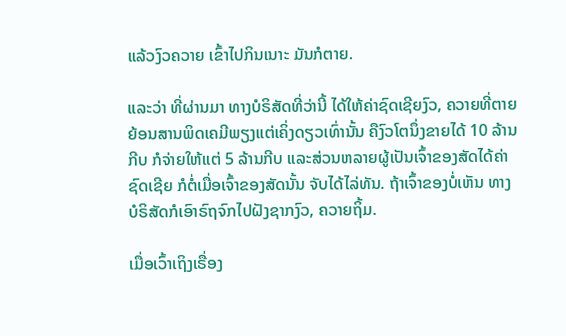ແລ້ວງົວຄວາຍ ເຂົ້າໄປກິນເນາະ ມັນກໍຕາຍ.

ແລະວ່າ ທີ່ຜ່ານມາ ທາງບໍຣິສັດທີ່ວ່ານີ້ ໄດ້ໃຫ້ຄ່າຊົດເຊີຍງົວ, ຄວາຍທີ່ຕາຍ ຍ້ອນສານພິດເຄມີພຽງແຕ່ເຄິ່ງດຽວເທົ່ານັ້ນ ຄືງົວໂຕນຶ່ງຂາຍໄດ້ 10 ລ້ານກີບ ກໍຈ່າຍໃຫ້ແຕ່ 5 ລ້ານກີບ ແລະສ່ວນຫລາຍຜູ້ເປັນເຈົ້າຂອງສັດໄດ້ຄ່າຊົດເຊີຍ ກໍຕໍ່ເມື່ອເຈົ້າຂອງສັດນັ້ນ ຈັບໄດ້ໄລ່ທັນ. ຖ້າເຈົ້າຂອງບໍ່ເຫັນ ທາງບໍຣິສັດກໍເອົາຣົຖຈົກໄປຝັງຊາກງົວ, ຄວາຍຖິ້ມ.

ເມື່ອເວົ້າເຖິງເຣື່ອງ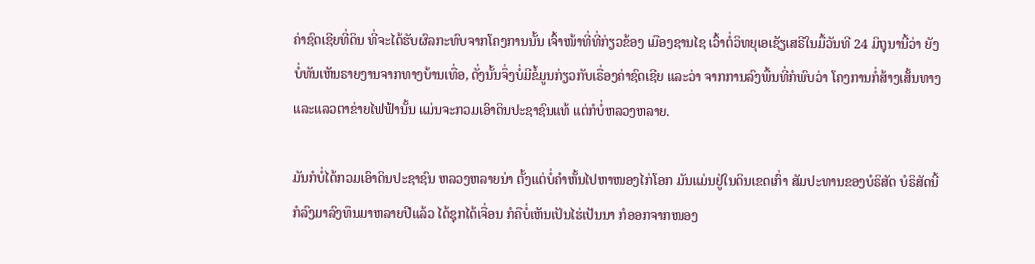ຄ່າຊົດເຊີຍທີ່ດິນ ທີ່ຈະໄດ້ຮັບຜົລກະທົບຈາກໂຄງການນັ້ນ ເຈົ້າໜ້າທີ່ທີ່ກ່ຽວຂ້ອງ ເມືອງຊານໄຊ ເວົ້າຕໍ່ວິທຍຸເອເຊັຽເສຣີໃນມື້ວັນທີ 24 ມິຖຸນານີ້ວ່າ ຍັງບໍ່ທັນເຫັນຣາຍງານຈາກທາງບ້ານເທື່ອ, ດັ່ງນັ້ນຈຶ່ງບໍ່ມີຂໍ້ມູນກ່ຽວກັບເຣື່ອງຄ່າຊົດເຊີຍ ແລະວ່າ ຈາກການລົງພື້ນທີ່ກໍພົບວ່າ ໂຄງການກໍ່ສ້າງເສັ້ນທາງ ແລະແລວຕາຂ່າຍໄຟຟ້ານັ້ນ ແມ່ນຈະກວມເອົາດິນປະຊາຊົນແທ້ ແຕ່ກໍບໍ່ຫລວງຫລາຍ.

ມັນກໍບໍ່ໄດ້ກວມເອົາດິນປະຊາຊົນ ຫລວງຫລາຍນ່າ ຕັ້ງແຕ່ບໍ່ຄໍາຫັ້ນໄປຫາໜອງໄກ່ໂອກ ມັນແມ່ນຢູ່ໃນດິນເຂດເກົ່າ ສັມປະທານຂອງບໍຣິສັດ ບໍຣິສັດນີ້ກໍລົງມາລົງທຶນມາຫລາຍປີແລ້ວ ໄດ້ຊຸກໄດ້ເຈື່ອນ ກໍຄືບໍ່ເຫັນເປັນໄຮ່ເປັນນາ ກໍອອກຈາກໜອງ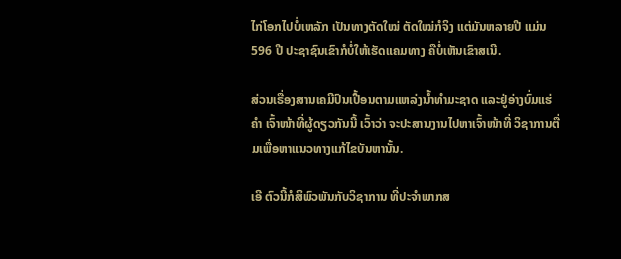ໄກ່ໂອກໄປບໍ່ເຫລັກ ເປັນທາງຕັດໃໝ່ ຕັດໃໝ່ກໍຈິງ ແຕ່ມັນຫລາຍປີ ແມ່ນ 596 ປີ ປະຊາຊົນເຂົາກໍບໍ່ໃຫ້ເຮັດແຄມທາງ ຄືບໍ່ເຫັນເຂົາສເນີ.

ສ່ວນເຣື່ອງສານເຄມີປົນເປື້ອນຕາມແຫລ່ງນໍ້າທໍາມະຊາດ ແລະຢູ່ອ່າງບົ່ມແຮ່ຄໍາ ເຈົ້າໜ້າທີ່ຜູ້ດຽວກັນນີ້ ເວົ້າວ່າ ຈະປະສານງານໄປຫາເຈົ້າໜ້າທີ່ ວິຊາການຕື່ມເພື່ອຫາແນວທາງແກ້ໄຂບັນຫານັ້ນ.

ເອີ ຕົວນີ້ກໍສິພົວພັນກັບວິຊາການ ທີ່ປະຈໍາພາກສ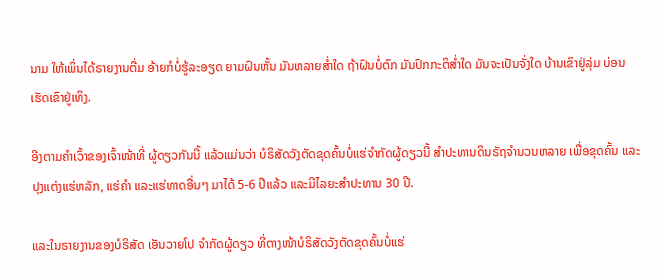ນາມ ໃຫ້ເພິ່ນໄດ້ຣາຍງານຕື່ມ ອ້າຍກໍບໍ່ຮູ້ລະອຽດ ຍາມຝົນຫັ້ນ ມັນຫລາຍສໍ່າໃດ ຖ້າຝົນບໍ່ຕົກ ມັນປົກກະຕິສໍ່າໃດ ມັນຈະເປັນຈັ່ງໃດ ບ້ານເຂົາຢູ່ລຸ່ມ ບ່ອນເຮັດເຂົາຢູ່ເທິງ.

ອີງຕາມຄໍາເວົ້າຂອງເຈົ້າໜ້າທີ່ ຜູ້ດຽວກັນນີ້ ແລ້ວແມ່ນວ່າ ບໍຣິສັດວັງຕັດຂຸດຄົ້ນບໍ່ແຮ່ຈໍາກັດຜູ້ດຽວນີ້ ສໍາປະທານດິນຣັຖຈໍານວນຫລາຍ ເພື່ອຂຸດຄົ້ນ ແລະປຸງແຕ່ງແຮ່ຫລັກ, ແຮ່ຄໍາ ແລະແຮ່ທາດອື່ນໆ ມາໄດ້ 5-6 ປີແລ້ວ ແລະມີໄລຍະສໍາປະທານ 30 ປີ.

ແລະໃນຣາຍງານຂອງບໍຣິສັດ ເອັນວາຍໂປ ຈໍາກັດຜູ້ດຽວ ທີ່ຕາງໜ້າບໍຣິສັດວັງຕັດຂຸດຄົ້ນບໍ່ແຮ່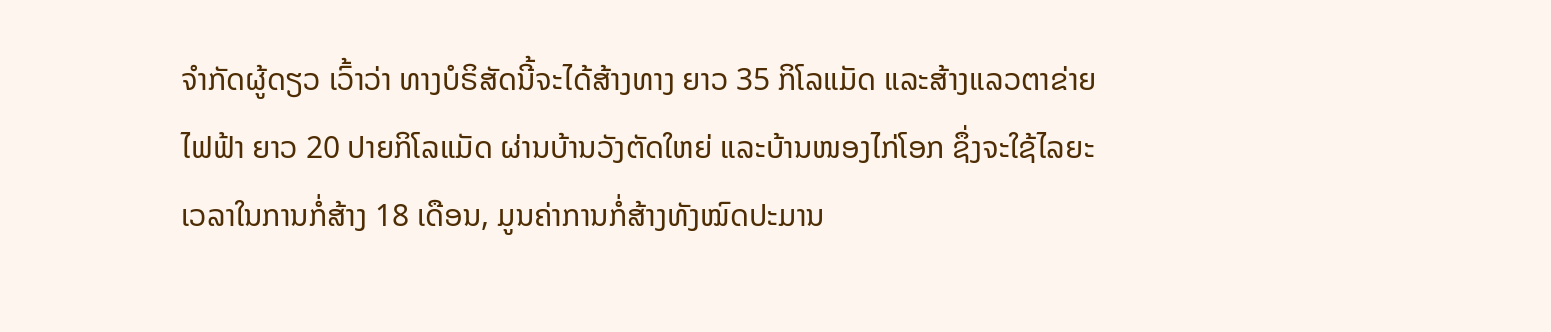ຈໍາກັດຜູ້ດຽວ ເວົ້າວ່າ ທາງບໍຣິສັດນີ້ຈະໄດ້ສ້າງທາງ ຍາວ 35 ກິໂລແມັດ ແລະສ້າງແລວຕາຂ່າຍໄຟຟ້າ ຍາວ 20 ປາຍກິໂລແມັດ ຜ່ານບ້ານວັງຕັດໃຫຍ່ ແລະບ້ານໜອງໄກ່ໂອກ ຊຶ່ງຈະໃຊ້ໄລຍະເວລາໃນການກໍ່ສ້າງ 18 ເດືອນ, ມູນຄ່າການກໍ່ສ້າງທັງໝົດປະມານ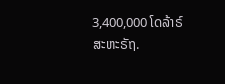3,400,000 ໂດລ້າຣ໌ສະຫະຣັຖ.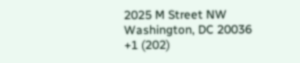2025 M Street NW
Washington, DC 20036
+1 (202)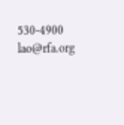530-4900
lao@rfa.org